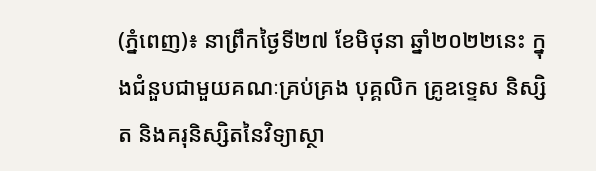(ភ្នំពេញ)៖ នាព្រឹកថ្ងៃទី២៧ ខែមិថុនា ឆ្នាំ២០២២នេះ ក្នុងជំនួបជាមួយគណៈគ្រប់គ្រង បុគ្គលិក គ្រូឧទ្ទេស និស្សិត និងគរុនិស្សិតនៃវិទ្យាស្ថា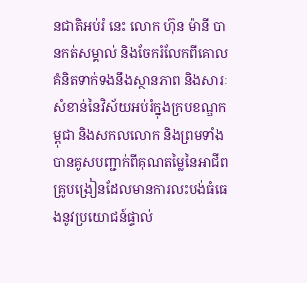នជាតិអប់រំ នេះ លោក ហ៊ុន ម៉ានី បានកត់សម្គាល់ និងចែករំលែកពីគោលគំនិតទាក់ទងនឹងស្ថានភាព និងសារៈសំខាន់នៃវិស័យអប់រំក្នុងក្របខណ្ឌកម្ពុជា និងសកលលោក និងព្រមទាំងបានគូសបញ្ជាក់ពីគុណតម្លៃនៃអាជីពគ្រូបង្រៀនដែលមានការលះបង់ធំធេងនូវប្រយោជន៍ផ្ទាល់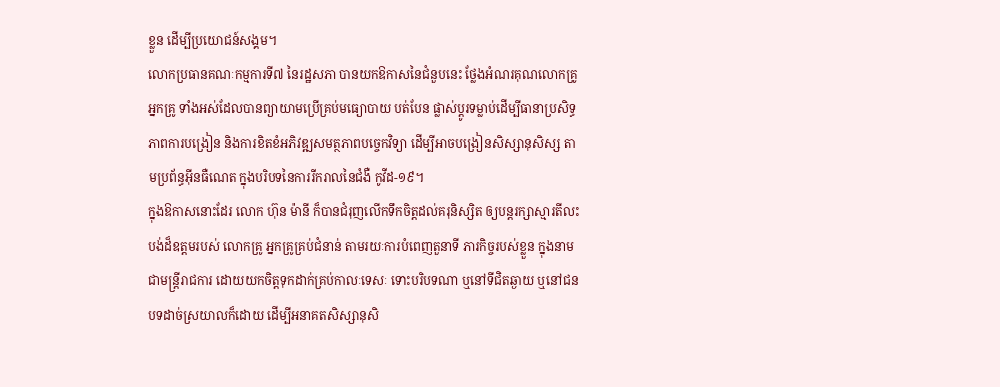ខ្លួន ដើម្បីប្រយោជន៍សង្គម។
លោកប្រធានគណៈកម្មការទី៧ នៃរដ្ឋសភា បានយកឱកាសនៃជំនួបនេះ ថ្លែងអំណរគុណលោកគ្រូ អ្នកគ្រូ ទាំងអស់ដែលបានព្យាយាមប្រើគ្រប់មធ្យោបាយ បត់បែន ផ្លាស់ប្តូរទម្លាប់ដើម្បីធានាប្រសិទ្ធភាពការបង្រៀន និងការខិតខំអភិវឌ្ឍសមត្ថភាពបច្ចេកវិទ្យា ដើម្បីអាចបង្រៀនសិស្សានុសិស្ស តាមប្រព័ន្ធអ៊ីនធឺណេត ក្នុងបរិបទនៃការរីករាលនៃជំងឺ កូវីដ-១៩។
ក្នុងឱកាសនោះដែរ លោក ហ៊ុន ម៉ានី ក៏បានជំរុញលើកទឹកចិត្តដល់គរុនិស្សិត ឲ្យបន្តរក្សាស្មារតីលះបង់ដ៏ឧត្តមរបស់ លោកគ្រូ អ្នកគ្រូគ្រប់ជំនាន់ តាមរយៈការបំពេញតួនាទី ភារកិច្ចរបស់ខ្លួន ក្នុងនាមជាមន្រ្តីរាជការ ដោយយកចិត្តទុកដាក់គ្រប់កាលៈទេសៈ ទោះបរិបទណា ឬនៅទីជិតឆ្ងាយ ឬនៅជនបទដាច់ស្រយាលក៏ដោយ ដើម្បីអនាគតសិស្សានុសិ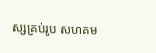ស្សគ្រប់រូប សហគម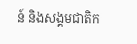ន៍ និងសង្គមជាតិក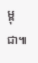ម្ពុជា៕